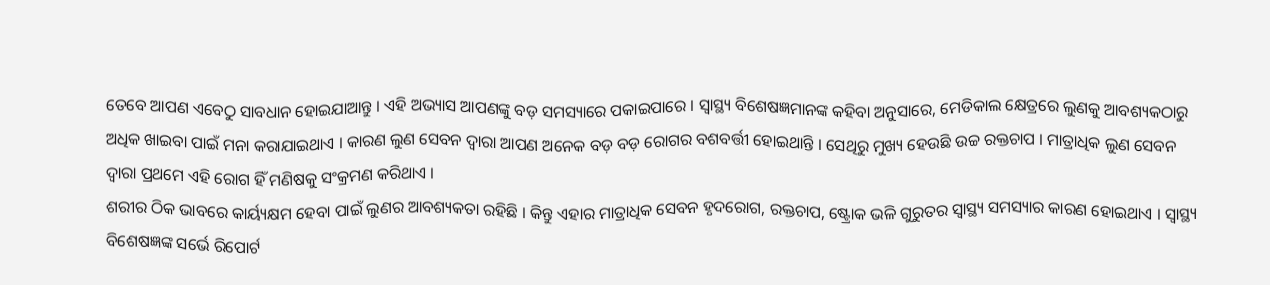ତେବେ ଆପଣ ଏବେଠୁ ସାବଧାନ ହୋଇଯାଆନ୍ତୁ । ଏହି ଅଭ୍ୟାସ ଆପଣଙ୍କୁ ବଡ଼ ସମସ୍ୟାରେ ପକାଇପାରେ । ସ୍ୱାସ୍ଥ୍ୟ ବିଶେଷଜ୍ଞମାନଙ୍କ କହିବା ଅନୁସାରେ, ମେଡିକାଲ କ୍ଷେତ୍ରରେ ଲୁଣକୁ ଆବଶ୍ୟକଠାରୁ ଅଧିକ ଖାଇବା ପାଇଁ ମନା କରାଯାଇଥାଏ । କାରଣ ଲୁଣ ସେବନ ଦ୍ୱାରା ଆପଣ ଅନେକ ବଡ଼ ବଡ଼ ରୋଗର ବଶବର୍ତ୍ତୀ ହୋଇଥାନ୍ତି । ସେଥିରୁ ମୁଖ୍ୟ ହେଉଛି ଉଚ୍ଚ ରକ୍ତଚାପ । ମାତ୍ରାଧିକ ଲୁଣ ସେବନ ଦ୍ୱାରା ପ୍ରଥମେ ଏହି ରୋଗ ହିଁ ମଣିଷକୁ ସଂକ୍ରମଣ କରିଥାଏ ।
ଶରୀର ଠିକ ଭାବରେ କାର୍ୟ୍ୟକ୍ଷମ ହେବା ପାଇଁ ଲୁଣର ଆବଶ୍ୟକତା ରହିଛି । କିନ୍ତୁ ଏହାର ମାତ୍ରାଧିକ ସେବନ ହୃଦରୋଗ, ରକ୍ତଚାପ, ଷ୍ଟ୍ରୋକ ଭଳି ଗୁରୁତର ସ୍ୱାସ୍ଥ୍ୟ ସମସ୍ୟାର କାରଣ ହୋଇଥାଏ । ସ୍ୱାସ୍ଥ୍ୟ ବିଶେଷଜ୍ଞଙ୍କ ସର୍ଭେ ରିପୋର୍ଟ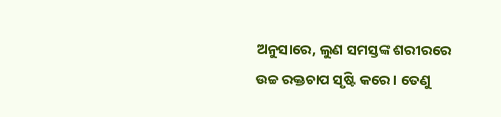ଅନୁସାରେ, ଲୁଣ ସମସ୍ତଙ୍କ ଶରୀରରେ ଉଚ୍ଚ ରକ୍ତଚାପ ସୃଷ୍ଟି କରେ । ତେଣୁ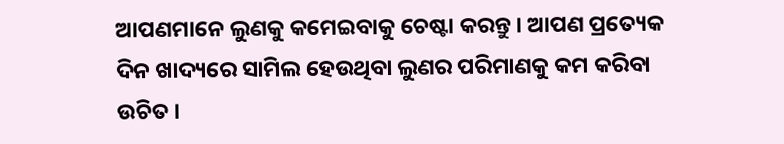ଆପଣମାନେ ଲୁଣକୁ କମେଇବାକୁ ଚେଷ୍ଟା କରନ୍ତୁ । ଆପଣ ପ୍ରତ୍ୟେକ ଦିନ ଖାଦ୍ୟରେ ସାମିଲ ହେଉଥିବା ଲୁଣର ପରିମାଣକୁ କମ କରିବା ଉଚିତ ।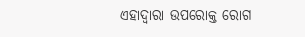ଏହାଦ୍ୱାରା ଉପରୋକ୍ତ ରୋଗ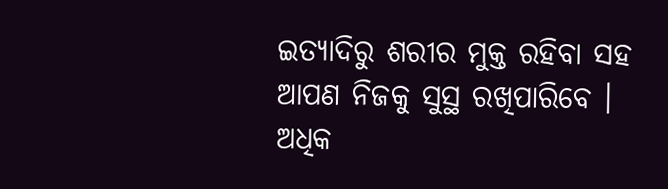ଇତ୍ୟାଦିରୁ ଶରୀର ମୁକ୍ତ ରହିବା ସହ ଆପଣ ନିଜକୁ ସୁସ୍ଥ ରଖିପାରିବେ ।
ଅଧିକ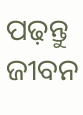ପଢ଼ନ୍ତୁ ଜୀବନ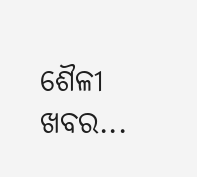ଶୈଳୀ ଖବର...